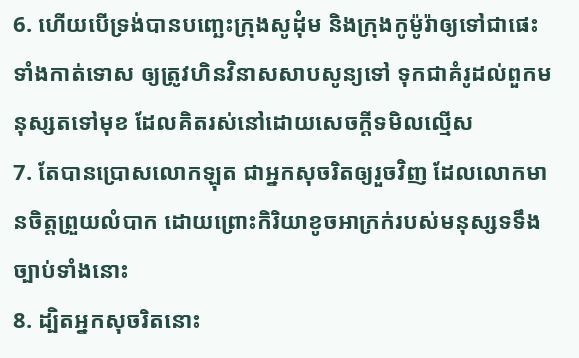6. ហើយបើទ្រង់បានបញ្ឆេះក្រុងសូដុំម និងក្រុងកូម៉ូរ៉ាឲ្យទៅជាផេះ ទាំងកាត់ទោស ឲ្យត្រូវហិនវិនាសសាបសូន្យទៅ ទុកជាគំរូដល់ពួកមនុស្សតទៅមុខ ដែលគិតរស់នៅដោយសេចក្តីទមិលល្មើស
7. តែបានប្រោសលោកឡុត ជាអ្នកសុចរិតឲ្យរួចវិញ ដែលលោកមានចិត្តព្រួយលំបាក ដោយព្រោះកិរិយាខូចអាក្រក់របស់មនុស្សទទឹងច្បាប់ទាំងនោះ
8. ដ្បិតអ្នកសុចរិតនោះ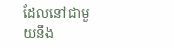ដែលនៅជាមួយនឹង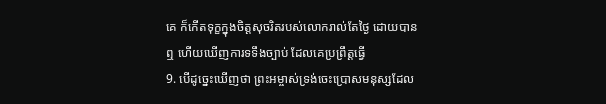គេ ក៏កើតទុក្ខក្នុងចិត្តសុចរិតរបស់លោករាល់តែថ្ងៃ ដោយបានឮ ហើយឃើញការទទឹងច្បាប់ ដែលគេប្រព្រឹត្តធ្វើ
9. បើដូច្នេះឃើញថា ព្រះអម្ចាស់ទ្រង់ចេះប្រោសមនុស្សដែល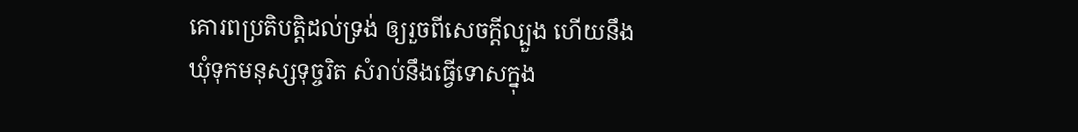គោរពប្រតិបត្តិដល់ទ្រង់ ឲ្យរួចពីសេចក្តីល្បួង ហើយនឹងឃុំទុកមនុស្សទុច្ចរិត សំរាប់នឹងធ្វើទោសក្នុង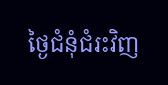ថ្ងៃជំនុំជំរះវិញ